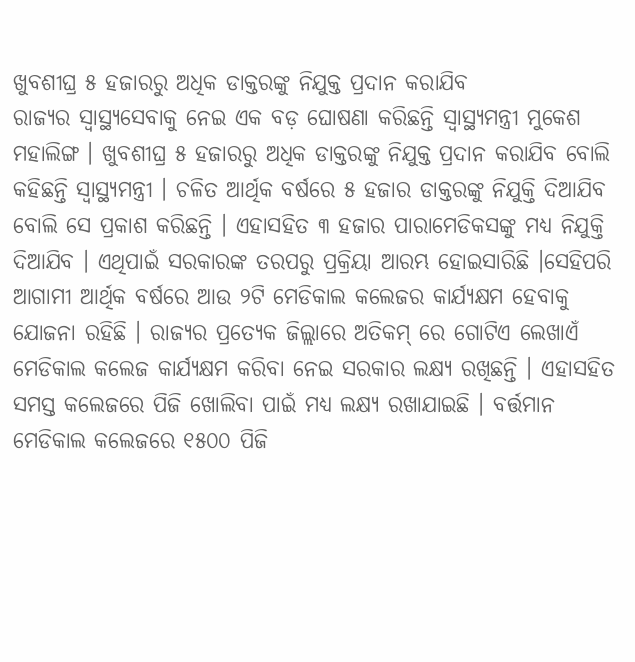ଖୁବଶୀଘ୍ର ୫ ହଜାରରୁ ଅଧିକ ଡାକ୍ତରଙ୍କୁ ନିଯୁକ୍ତ ପ୍ରଦାନ କରାଯିବ
ରାଜ୍ୟର ସ୍ୱାସ୍ଥ୍ୟସେବାକୁ ନେଇ ଏକ ବଡ଼ ଘୋଷଣା କରିଛନ୍ତି ସ୍ୱାସ୍ଥ୍ୟମନ୍ତ୍ରୀ ମୁକେଶ ମହାଲିଙ୍ଗ । ଖୁବଶୀଘ୍ର ୫ ହଜାରରୁ ଅଧିକ ଡାକ୍ତରଙ୍କୁ ନିଯୁକ୍ତ ପ୍ରଦାନ କରାଯିବ ବୋଲି କହିଛନ୍ତି ସ୍ୱାସ୍ଥ୍ୟମନ୍ତ୍ରୀ । ଚଳିତ ଆର୍ଥିକ ବର୍ଷରେ ୫ ହଜାର ଡାକ୍ତରଙ୍କୁ ନିଯୁକ୍ତି ଦିଆଯିବ ବୋଲି ସେ ପ୍ରକାଶ କରିଛନ୍ତି । ଏହାସହିତ ୩ ହଜାର ପାରାମେଡିକସଙ୍କୁ ମଧ୍ୟ ନିଯୁକ୍ତି ଦିଆଯିବ । ଏଥିପାଇଁ ସରକାରଙ୍କ ତରପରୁ ପ୍ରକ୍ରିୟା ଆରମ୍ଭ ହୋଇସାରିଛି ।ସେହିପରି ଆଗାମୀ ଆର୍ଥିକ ବର୍ଷରେ ଆଉ ୨ଟି ମେଡିକାଲ କଲେଜର କାର୍ଯ୍ୟକ୍ଷମ ହେବାକୁ ଯୋଜନା ରହିଛି । ରାଜ୍ୟର ପ୍ରତ୍ୟେକ ଜିଲ୍ଲାରେ ଅତିକମ୍ ରେ ଗୋଟିଏ ଲେଖାଏଁ ମେଡିକାଲ କଲେଜ କାର୍ଯ୍ୟକ୍ଷମ କରିବା ନେଇ ସରକାର ଲକ୍ଷ୍ୟ ରଖିଛନ୍ତି । ଏହାସହିତ ସମସ୍ତ କଲେଜରେ ପିଜି ଖୋଲିବା ପାଇଁ ମଧ୍ୟ ଲକ୍ଷ୍ୟ ରଖାଯାଇଛି । ବର୍ତ୍ତମାନ ମେଡିକାଲ କଲେଜରେ ୧୫୦୦ ପିଜି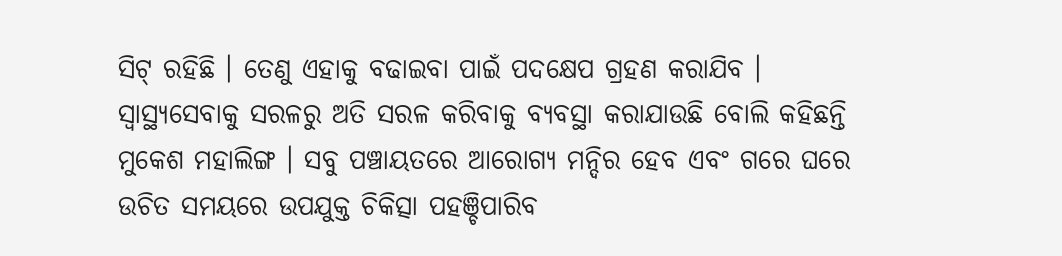ସିଟ୍ ରହିଛି । ତେଣୁ ଏହାକୁ ବଢାଇବା ପାଇଁ ପଦକ୍ଷେପ ଗ୍ରହଣ କରାଯିବ । ସ୍ୱାସ୍ଥ୍ୟସେବାକୁ ସରଳରୁ ଅତି ସରଳ କରିବାକୁ ବ୍ୟବସ୍ଥା କରାଯାଉଛି ବୋଲି କହିଛନ୍ତି ମୁକେଶ ମହାଲିଙ୍ଗ । ସବୁ ପଞ୍ଚାୟତରେ ଆରୋଗ୍ୟ ମନ୍ଦିର ହେବ ଏବଂ ଗରେ ଘରେ ଉଚିତ ସମୟରେ ଉପଯୁକ୍ତ ଚିକିତ୍ସା ପହଞ୍ଚିପାରିବ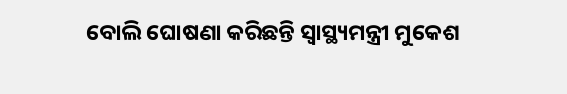ବୋଲି ଘୋଷଣା କରିଛନ୍ତି ସ୍ୱାସ୍ଥ୍ୟମନ୍ତ୍ରୀ ମୁକେଶ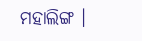ମହାଲିଙ୍ଗ ।